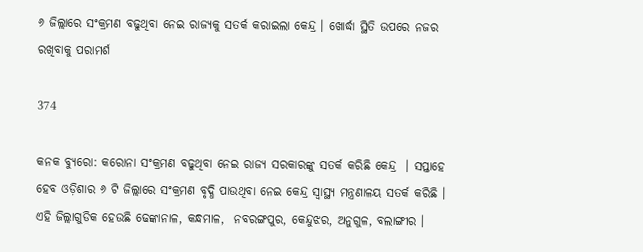୬ ଜିଲ୍ଲାରେ ସଂକ୍ରମଣ ବଢୁଥିବା ନେଇ ରାଜ୍ୟକୁ ସତର୍କ କରାଇଲା କେନ୍ଦ୍ର । ଖୋର୍ଦ୍ଧା ସ୍ଥିତି ଉପରେ ନଜର ରଖିବାକୁ ପରାମର୍ଶ

374

କନକ ବ୍ୟୁରୋ: କରୋନା ସଂକ୍ରମଣ ବଢୁଥିବା ନେଇ ରାଜ୍ୟ ସରକାରଙ୍କୁ ସତର୍କ କରିଛି କେନ୍ଦ୍ର  । ସପ୍ତାହେ ହେବ ଓଡ଼ିଶାର ୬ ଟି ଜିଲ୍ଲାରେ ସଂକ୍ରମଣ ବୃଦ୍ଧି ପାଉଥିବା ନେଇ କେନ୍ଦ୍ର ସ୍ୱାସ୍ଥ୍ୟ ମନ୍ତ୍ରଣାଳୟ ସତର୍କ କରିଛି । ଏହି ଜିଲ୍ଲାଗୁଡିକ ହେଉଛି ଢେଙ୍କାନାଳ, କନ୍ଧମାଳ,  ନବରଙ୍ଗପୁର, କେନ୍ଦୁଝର, ଅନୁଗୁଳ, ବଲାଙ୍ଗୀର ।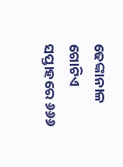ଢେଙ୍କାନାଳ ଗୋଟିଏ ସପ୍ତାହରେ ୬୬୬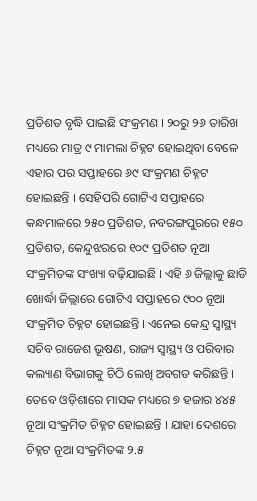ପ୍ରତିଶତ ବୃଦ୍ଧି ପାଇଛି ସଂକ୍ରମଣ । ୨୦ରୁ ୨୬ ତାରିଖ ମଧ୍ୟରେ ମାତ୍ର ୯ ମାମଲା ଚିହ୍ନଟ ହୋଇଥିବା ବେଳେ ଏହାର ପର ସପ୍ତାହରେ ୬୯ ସଂକ୍ରମଣ ଚିହ୍ନଟ ହୋଇଛନ୍ତି । ସେହିପରି ଗୋଟିଏ ସପ୍ତାହରେ କନ୍ଧମାଳରେ ୨୫୦ ପ୍ରତିଶତ, ନବରଙ୍ଗପୁରରେ ୧୫୦ ପ୍ରତିଶତ, କେନ୍ଦୁଝରରେ ୧୦୯ ପ୍ରତିଶତ ନୂଆ ସଂକ୍ରମିତଙ୍କ ସଂଖ୍ୟା ବଢ଼ିଯାଇଛି । ଏହି ୬ ଜିଲ୍ଲାକୁ ଛାଡି ଖୋର୍ଦ୍ଧା ଜିଲ୍ଲାରେ ଗୋଟିଏ ସପ୍ତାହରେ ୯୦୦ ନୂଆ ସଂକ୍ରମିତ ଚିହ୍ନଟ ହୋଇଛନ୍ତି । ଏନେଇ କେନ୍ଦ୍ର ସ୍ୱାସ୍ଥ୍ୟ ସଚିବ ରାଜେଶ ଭୂଷଣ, ରାଜ୍ୟ ସ୍ୱାସ୍ଥ୍ୟ ଓ ପରିବାର କଲ୍ୟାଣ ବିଭାଗକୁ ଚିଠି ଲେଖି ଅବଗତ କରିଛନ୍ତି । ତେବେ ଓଡ଼ିଶାରେ ମାସକ ମଧ୍ୟରେ ୭ ହଜାର ୪୪୫ ନୂଆ ସଂକ୍ରମିତ ଚିହ୍ନଟ ହୋଇଛନ୍ତି । ଯାହା ଦେଶରେ ଚିହ୍ନଟ ନୂଆ ସଂକ୍ରମିତଙ୍କ ୨.୫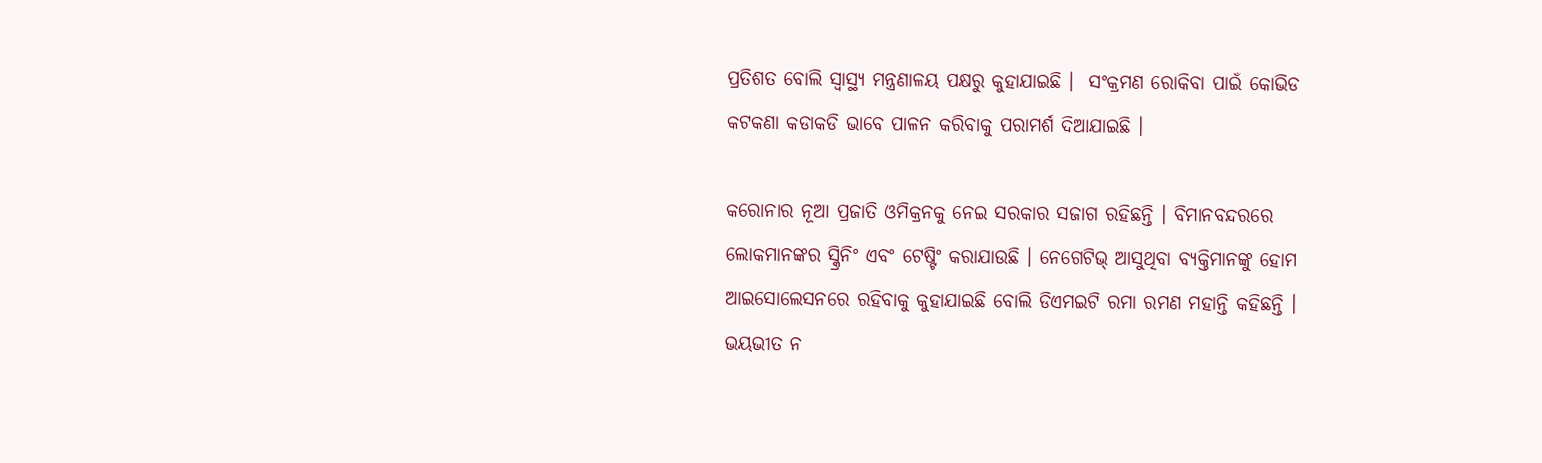ପ୍ରତିଶତ ବୋଲି ସ୍ୱାସ୍ଥ୍ୟ ମନ୍ତ୍ରଣାଳୟ ପକ୍ଷରୁ କୁହାଯାଇଛି ।  ସଂକ୍ରମଣ ରୋକିବା ପାଇଁ କୋଭିଡ କଟକଣା କଡାକଡି ଭାବେ ପାଳନ କରିବାକୁ ପରାମର୍ଶ ଦିଆଯାଇଛି ।

କରୋନାର ନୂଆ ପ୍ରଜାତି ଓମିକ୍ରନକୁ ନେଇ ସରକାର ସଜାଗ ରହିଛନ୍ତି । ବିମାନବନ୍ଦରରେ ଲୋକମାନଙ୍କର ସ୍କ୍ରିନିଂ ଏବଂ ଟେଷ୍ଟିଂ କରାଯାଉଛି । ନେଗେଟିଭ୍ ଆସୁଥିବା ବ୍ୟକ୍ତିମାନଙ୍କୁ ହୋମ ଆଇସୋଲେସନରେ ରହିବାକୁ କୁହାଯାଇଛି ବୋଲି ଡିଏମଇଟି ରମା ରମଣ ମହାନ୍ତି କହିଛନ୍ତି । ଭୟଭୀତ ନ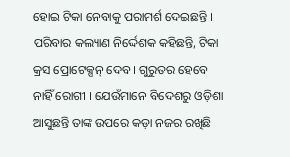ହୋଇ ଟିକା ନେବାକୁ ପରାମର୍ଶ ଦେଇଛନ୍ତି ।  ପରିବାର କଲ୍ୟାଣ ନିର୍ଦ୍ଦେଶକ କହିଛନ୍ତି, ଟିକା କ୍ରସ ପ୍ରୋଟେକ୍ସନ୍ ଦେବ । ଗୁରୁତର ହେବେ ନାହିଁ ରୋଗୀ । ଯେଉଁମାନେ ବିଦେଶରୁ ଓଡ଼ିଶା ଆସୁଛନ୍ତି ତାଙ୍କ ଉପରେ କଡ଼ା ନଜର ରଖିଛି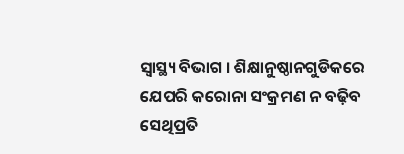ସ୍ୱାସ୍ଥ୍ୟ ବିଭାଗ । ଶିକ୍ଷାନୁଷ୍ଠାନଗୁଡିକରେ ଯେପରି କରୋନା ସଂକ୍ରମଣ ନ ବଢ଼ିବ ସେଥିପ୍ରତି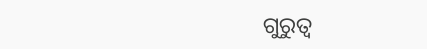ଗୁରୁତ୍ୱ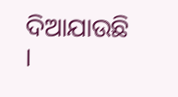ଦିଆଯାଉଛି ।